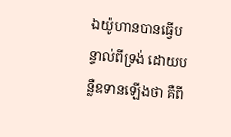ឯយ៉ូហានបានធ្វើបន្ទាល់ពីទ្រង់ ដោយបន្លឺឧទានឡើងថា គឺពី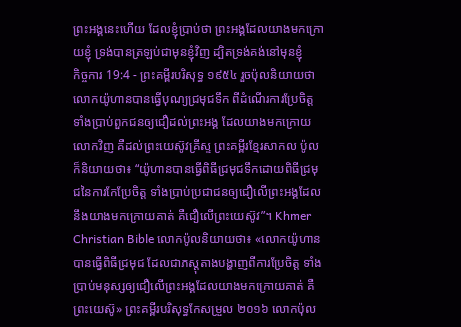ព្រះអង្គនេះហើយ ដែលខ្ញុំប្រាប់ថា ព្រះអង្គដែលយាងមកក្រោយខ្ញុំ ទ្រង់បានត្រឡប់ជាមុនខ្ញុំវិញ ដ្បិតទ្រង់គង់នៅមុនខ្ញុំ
កិច្ចការ 19:4 - ព្រះគម្ពីរបរិសុទ្ធ ១៩៥៤ រួចប៉ុលនិយាយថា លោកយ៉ូហានបានធ្វើបុណ្យជ្រមុជទឹក ពីដំណើរការប្រែចិត្ត ទាំងប្រាប់ពួកជនឲ្យជឿដល់ព្រះអង្គ ដែលយាងមកក្រោយលោកវិញ គឺដល់ព្រះយេស៊ូវគ្រីស្ទ ព្រះគម្ពីរខ្មែរសាកល ប៉ូលក៏និយាយថា៖ “យ៉ូហានបានធ្វើពិធីជ្រមុជទឹកដោយពិធីជ្រមុជនៃការកែប្រែចិត្ត ទាំងប្រាប់ប្រជាជនឲ្យជឿលើព្រះអង្គដែលនឹងយាងមកក្រោយគាត់ គឺជឿលើព្រះយេស៊ូវ”។ Khmer Christian Bible លោកប៉ូលនិយាយថា៖ «លោកយ៉ូហានបានធ្វើពិធីជ្រមុជ ដែលជាភស្ដុតាងបង្ហាញពីការប្រែចិត្ដ ទាំងប្រាប់មនុស្សឲ្យជឿលើព្រះអង្គដែលយាងមកក្រោយគាត់ គឺព្រះយេស៊ូ» ព្រះគម្ពីរបរិសុទ្ធកែសម្រួល ២០១៦ លោកប៉ុល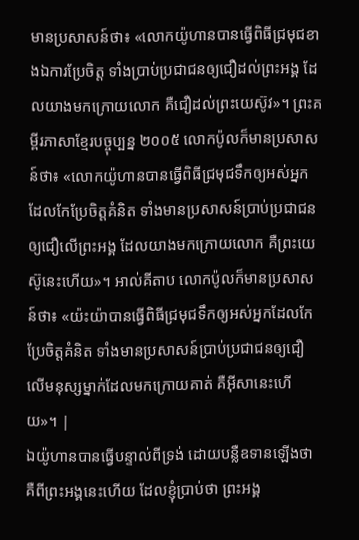មានប្រសាសន៍ថា៖ «លោកយ៉ូហានបានធ្វើពិធីជ្រមុជខាងឯការប្រែចិត្ត ទាំងប្រាប់ប្រជាជនឲ្យជឿដល់ព្រះអង្គ ដែលយាងមកក្រោយលោក គឺជឿដល់ព្រះយេស៊ូវ»។ ព្រះគម្ពីរភាសាខ្មែរបច្ចុប្បន្ន ២០០៥ លោកប៉ូលក៏មានប្រសាសន៍ថា៖ «លោកយ៉ូហានបានធ្វើពិធីជ្រមុជទឹកឲ្យអស់អ្នកដែលកែប្រែចិត្តគំនិត ទាំងមានប្រសាសន៍ប្រាប់ប្រជាជនឲ្យជឿលើព្រះអង្គ ដែលយាងមកក្រោយលោក គឺព្រះយេស៊ូនេះហើយ»។ អាល់គីតាប លោកប៉ូលក៏មានប្រសាសន៍ថា៖ «យ៉ះយ៉ាបានធ្វើពិធីជ្រមុជទឹកឲ្យអស់អ្នកដែលកែប្រែចិត្ដគំនិត ទាំងមានប្រសាសន៍ប្រាប់ប្រជាជនឲ្យជឿលើមនុស្សម្នាក់ដែលមកក្រោយគាត់ គឺអ៊ីសានេះហើយ»។ |
ឯយ៉ូហានបានធ្វើបន្ទាល់ពីទ្រង់ ដោយបន្លឺឧទានឡើងថា គឺពីព្រះអង្គនេះហើយ ដែលខ្ញុំប្រាប់ថា ព្រះអង្គ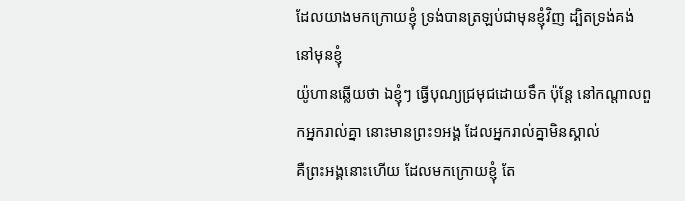ដែលយាងមកក្រោយខ្ញុំ ទ្រង់បានត្រឡប់ជាមុនខ្ញុំវិញ ដ្បិតទ្រង់គង់នៅមុនខ្ញុំ
យ៉ូហានឆ្លើយថា ឯខ្ញុំៗ ធ្វើបុណ្យជ្រមុជដោយទឹក ប៉ុន្តែ នៅកណ្តាលពួកអ្នករាល់គ្នា នោះមានព្រះ១អង្គ ដែលអ្នករាល់គ្នាមិនស្គាល់
គឺព្រះអង្គនោះហើយ ដែលមកក្រោយខ្ញុំ តែ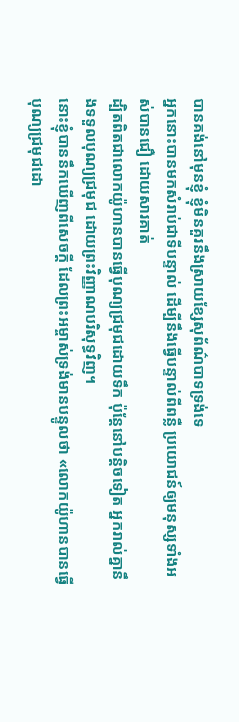បានគង់នៅមុនខ្ញុំ ខ្ញុំមិនគួរនឹងស្រាយខ្សែសុព័ណ៌បាទទ្រង់ទេ
អ្នកនោះបានមកសំរាប់ជាទីបន្ទាល់ ដើម្បីនឹងធ្វើបន្ទាល់ពីពន្លឺ ប្រយោជន៍ឲ្យមនុស្សទាំងអស់បានជឿ ដោយសារគាត់
ដ្បិតពិតជាលោកយ៉ូហានបានធ្វើបុណ្យជ្រមុជដោយទឹក ប៉ុន្តែនៅបន្តិចទៀត អ្នករាល់គ្នានឹងទទួលបុណ្យជ្រមុជ ដោយព្រះវិញ្ញាណបរិសុទ្ធវិញ។
នោះខ្ញុំបាននឹកឃើញពីសេចក្ដី ដែលព្រះអម្ចាស់ទ្រង់មានបន្ទូលថា «លោកយ៉ូហានបានធ្វើបុណ្យជ្រមុជដោ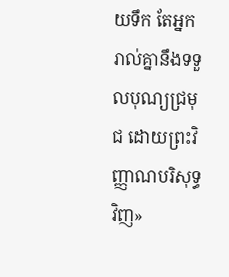យទឹក តែអ្នករាល់គ្នានឹងទទួលបុណ្យជ្រមុជ ដោយព្រះវិញ្ញាណបរិសុទ្ធវិញ»